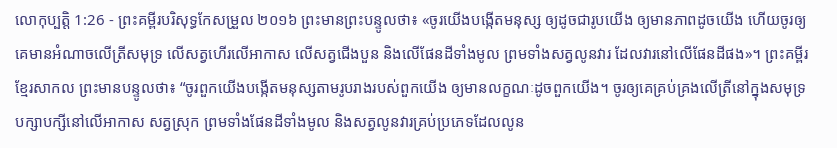លោកុប្បត្តិ 1:26 - ព្រះគម្ពីរបរិសុទ្ធកែសម្រួល ២០១៦ ព្រះមានព្រះបន្ទូលថា៖ «ចូរយើងបង្កើតមនុស្ស ឲ្យដូចជារូបយើង ឲ្យមានភាពដូចយើង ហើយចូរឲ្យគេមានអំណាចលើត្រីសមុទ្រ លើសត្វហើរលើអាកាស លើសត្វជើងបួន និងលើផែនដីទាំងមូល ព្រមទាំងសត្វលូនវារ ដែលវារនៅលើផែនដីផង»។ ព្រះគម្ពីរខ្មែរសាកល ព្រះមានបន្ទូលថា៖ “ចូរពួកយើងបង្កើតមនុស្សតាមរូបរាងរបស់ពួកយើង ឲ្យមានលក្ខណៈដូចពួកយើង។ ចូរឲ្យគេគ្រប់គ្រងលើត្រីនៅក្នុងសមុទ្រ បក្សាបក្សីនៅលើអាកាស សត្វស្រុក ព្រមទាំងផែនដីទាំងមូល និងសត្វលូនវារគ្រប់ប្រភេទដែលលូន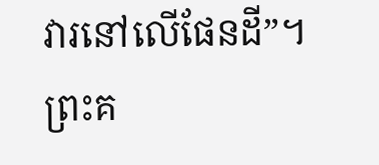វារនៅលើផែនដី”។ ព្រះគ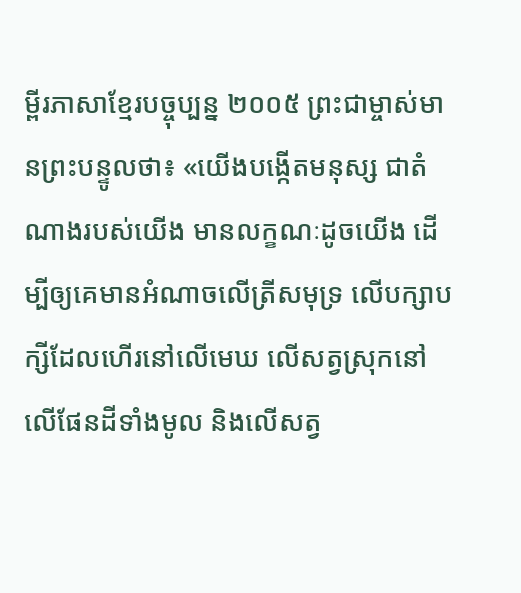ម្ពីរភាសាខ្មែរបច្ចុប្បន្ន ២០០៥ ព្រះជាម្ចាស់មានព្រះបន្ទូលថា៖ «យើងបង្កើតមនុស្ស ជាតំណាងរបស់យើង មានលក្ខណៈដូចយើង ដើម្បីឲ្យគេមានអំណាចលើត្រីសមុទ្រ លើបក្សាបក្សីដែលហើរនៅលើមេឃ លើសត្វស្រុកនៅលើផែនដីទាំងមូល និងលើសត្វ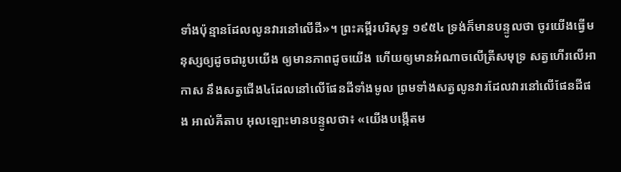ទាំងប៉ុន្មានដែលលូនវារនៅលើដី»។ ព្រះគម្ពីរបរិសុទ្ធ ១៩៥៤ ទ្រង់ក៏មានបន្ទូលថា ចូរយើងធ្វើមនុស្សឲ្យដូចជារូបយើង ឲ្យមានភាពដូចយើង ហើយឲ្យមានអំណាចលើត្រីសមុទ្រ សត្វហើរលើអាកាស នឹងសត្វជើង៤ដែលនៅលើផែនដីទាំងមូល ព្រមទាំងសត្វលូនវារដែលវារនៅលើផែនដីផង អាល់គីតាប អុលឡោះមានបន្ទូលថា៖ «យើងបង្កើតម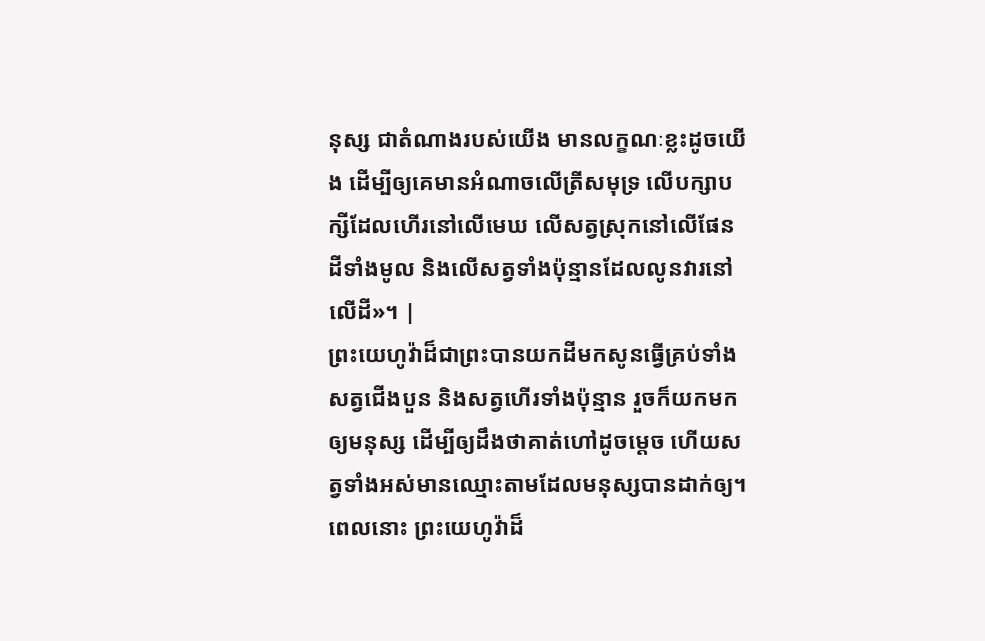នុស្ស ជាតំណាងរបស់យើង មានលក្ខណៈខ្លះដូចយើង ដើម្បីឲ្យគេមានអំណាចលើត្រីសមុទ្រ លើបក្សាបក្សីដែលហើរនៅលើមេឃ លើសត្វស្រុកនៅលើផែនដីទាំងមូល និងលើសត្វទាំងប៉ុន្មានដែលលូនវារនៅលើដី»។ |
ព្រះយេហូវ៉ាដ៏ជាព្រះបានយកដីមកសូនធ្វើគ្រប់ទាំងសត្វជើងបួន និងសត្វហើរទាំងប៉ុន្មាន រួចក៏យកមកឲ្យមនុស្ស ដើម្បីឲ្យដឹងថាគាត់ហៅដូចម្តេច ហើយសត្វទាំងអស់មានឈ្មោះតាមដែលមនុស្សបានដាក់ឲ្យ។
ពេលនោះ ព្រះយេហូវ៉ាដ៏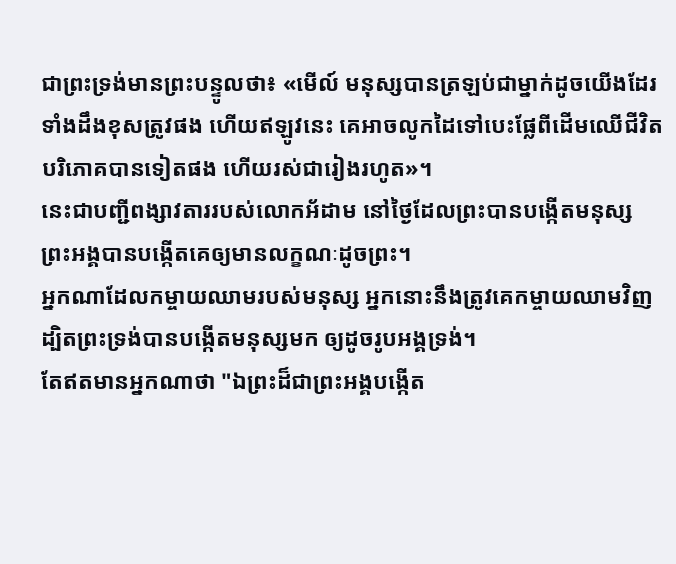ជាព្រះទ្រង់មានព្រះបន្ទូលថា៖ «មើល៍ មនុស្សបានត្រឡប់ជាម្នាក់ដូចយើងដែរ ទាំងដឹងខុសត្រូវផង ហើយឥឡូវនេះ គេអាចលូកដៃទៅបេះផ្លែពីដើមឈើជីវិតបរិភោគបានទៀតផង ហើយរស់ជារៀងរហូត»។
នេះជាបញ្ជីពង្សាវតាររបស់លោកអ័ដាម នៅថ្ងៃដែលព្រះបានបង្កើតមនុស្ស ព្រះអង្គបានបង្កើតគេឲ្យមានលក្ខណៈដូចព្រះ។
អ្នកណាដែលកម្ចាយឈាមរបស់មនុស្ស អ្នកនោះនឹងត្រូវគេកម្ចាយឈាមវិញ ដ្បិតព្រះទ្រង់បានបង្កើតមនុស្សមក ឲ្យដូចរូបអង្គទ្រង់។
តែឥតមានអ្នកណាថា "ឯព្រះដ៏ជាព្រះអង្គបង្កើត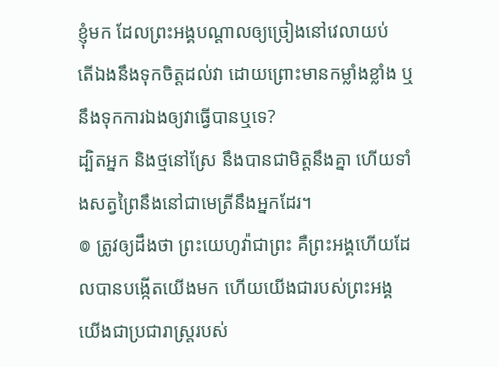ខ្ញុំមក ដែលព្រះអង្គបណ្ដាលឲ្យច្រៀងនៅវេលាយប់
តើឯងនឹងទុកចិត្តដល់វា ដោយព្រោះមានកម្លាំងខ្លាំង ឬនឹងទុកការឯងឲ្យវាធ្វើបានឬទេ?
ដ្បិតអ្នក និងថ្មនៅស្រែ នឹងបានជាមិត្តនឹងគ្នា ហើយទាំងសត្វព្រៃនឹងនៅជាមេត្រីនឹងអ្នកដែរ។
៙ ត្រូវឲ្យដឹងថា ព្រះយេហូវ៉ាជាព្រះ គឺព្រះអង្គហើយដែលបានបង្កើតយើងមក ហើយយើងជារបស់ព្រះអង្គ យើងជាប្រជារាស្ត្ររបស់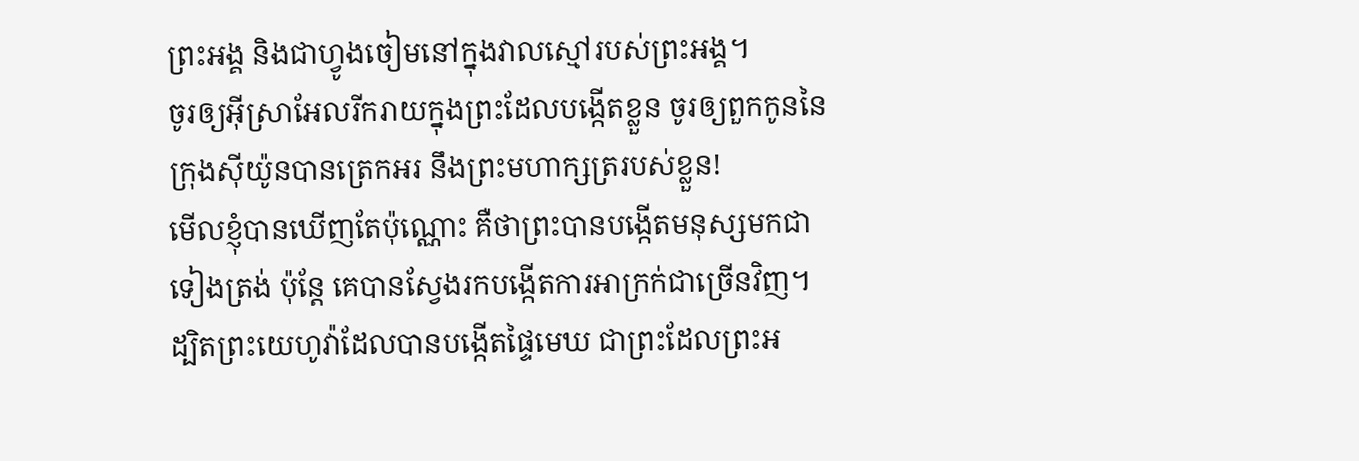ព្រះអង្គ និងជាហ្វូងចៀមនៅក្នុងវាលស្មៅរបស់ព្រះអង្គ។
ចូរឲ្យអ៊ីស្រាអែលរីករាយក្នុងព្រះដែលបង្កើតខ្លួន ចូរឲ្យពួកកូននៃក្រុងស៊ីយ៉ូនបានត្រេកអរ នឹងព្រះមហាក្សត្ររបស់ខ្លួន!
មើលខ្ញុំបានឃើញតែប៉ុណ្ណោះ គឺថាព្រះបានបង្កើតមនុស្សមកជាទៀងត្រង់ ប៉ុន្តែ គេបានស្វែងរកបង្កើតការអាក្រក់ជាច្រើនវិញ។
ដ្បិតព្រះយេហូវ៉ាដែលបានបង្កើតផ្ទៃមេឃ ជាព្រះដែលព្រះអ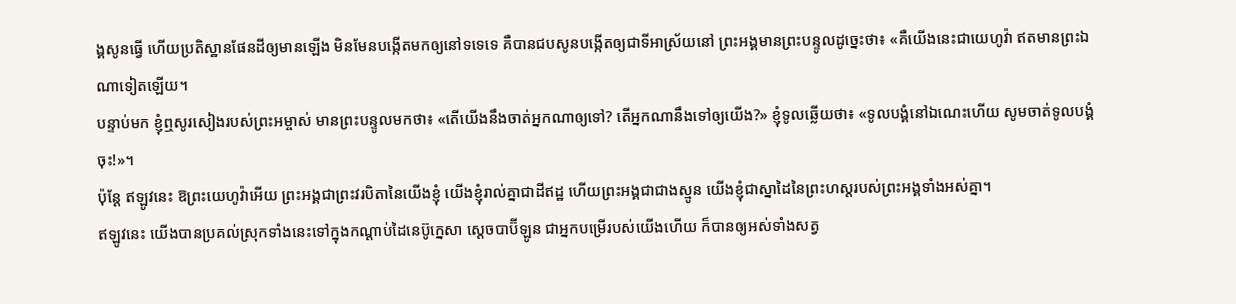ង្គសូនធ្វើ ហើយប្រតិស្ឋានផែនដីឲ្យមានឡើង មិនមែនបង្កើតមកឲ្យនៅទទេទេ គឺបានជបសូនបង្កើតឲ្យជាទីអាស្រ័យនៅ ព្រះអង្គមានព្រះបន្ទូលដូច្នេះថា៖ «គឺយើងនេះជាយេហូវ៉ា ឥតមានព្រះឯណាទៀតឡើយ។
បន្ទាប់មក ខ្ញុំឮសូរសៀងរបស់ព្រះអម្ចាស់ មានព្រះបន្ទូលមកថា៖ «តើយើងនឹងចាត់អ្នកណាឲ្យទៅ? តើអ្នកណានឹងទៅឲ្យយើង?» ខ្ញុំទូលឆ្លើយថា៖ «ទូលបង្គំនៅឯណេះហើយ សូមចាត់ទូលបង្គំចុះ!»។
ប៉ុន្តែ ឥឡូវនេះ ឱព្រះយេហូវ៉ាអើយ ព្រះអង្គជាព្រះវរបិតានៃយើងខ្ញុំ យើងខ្ញុំរាល់គ្នាជាដីឥដ្ឋ ហើយព្រះអង្គជាជាងស្មូន យើងខ្ញុំជាស្នាដៃនៃព្រះហស្តរបស់ព្រះអង្គទាំងអស់គ្នា។
ឥឡូវនេះ យើងបានប្រគល់ស្រុកទាំងនេះទៅក្នុងកណ្ដាប់ដៃនេប៊ូក្នេសា ស្តេចបាប៊ីឡូន ជាអ្នកបម្រើរបស់យើងហើយ ក៏បានឲ្យអស់ទាំងសត្វ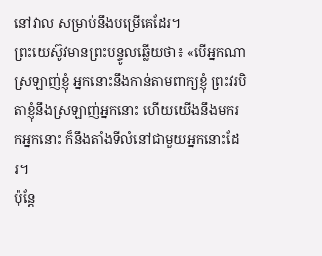នៅវាល សម្រាប់នឹងបម្រើគេដែរ។
ព្រះយេស៊ូវមានព្រះបន្ទូលឆ្លើយថា៖ «បើអ្នកណាស្រឡាញ់ខ្ញុំ អ្នកនោះនឹងកាន់តាមពាក្យខ្ញុំ ព្រះវរបិតាខ្ញុំនឹងស្រឡាញ់អ្នកនោះ ហើយយើងនឹងមករកអ្នកនោះ ក៏នឹងតាំងទីលំនៅជាមួយអ្នកនោះដែរ។
ប៉ុន្តែ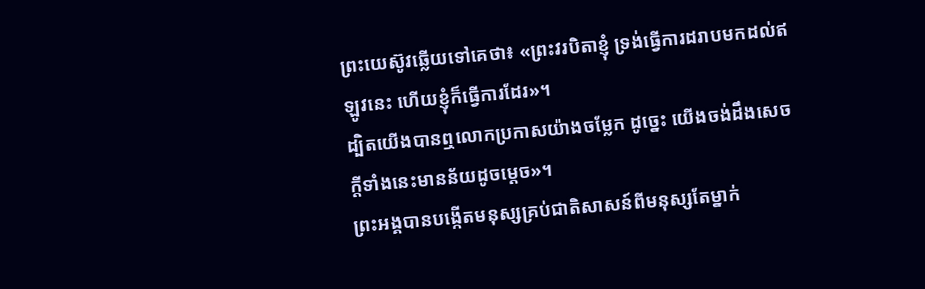ព្រះយេស៊ូវឆ្លើយទៅគេថា៖ «ព្រះវរបិតាខ្ញុំ ទ្រង់ធ្វើការដរាបមកដល់ឥឡូវនេះ ហើយខ្ញុំក៏ធ្វើការដែរ»។
ដ្បិតយើងបានឮលោកប្រកាសយ៉ាងចម្លែក ដូច្នេះ យើងចង់ដឹងសេចក្តីទាំងនេះមានន័យដូចម្ដេច»។
ព្រះអង្គបានបង្កើតមនុស្សគ្រប់ជាតិសាសន៍ពីមនុស្សតែម្នាក់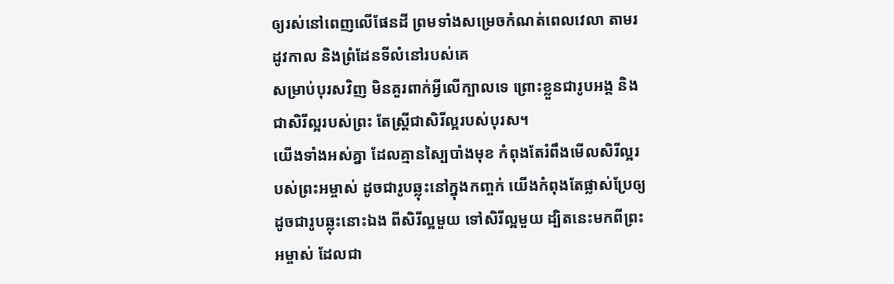ឲ្យរស់នៅពេញលើផែនដី ព្រមទាំងសម្រេចកំណត់ពេលវេលា តាមរដូវកាល និងព្រំដែនទីលំនៅរបស់គេ
សម្រាប់បុរសវិញ មិនគួរពាក់អ្វីលើក្បាលទេ ព្រោះខ្លួនជារូបអង្គ និងជាសិរីល្អរបស់ព្រះ តែស្ត្រីជាសិរីល្អរបស់បុរស។
យើងទាំងអស់គ្នា ដែលគ្មានស្បៃបាំងមុខ កំពុងតែរំពឹងមើលសិរីល្អរបស់ព្រះអម្ចាស់ ដូចជារូបឆ្លុះនៅក្នុងកញ្ចក់ យើងកំពុងតែផ្លាស់ប្រែឲ្យដូចជារូបឆ្លុះនោះឯង ពីសិរីល្អមួយ ទៅសិរីល្អមួយ ដ្បិតនេះមកពីព្រះអម្ចាស់ ដែលជា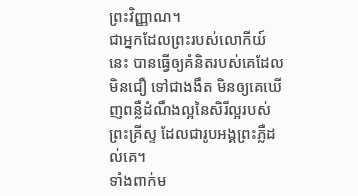ព្រះវិញ្ញាណ។
ជាអ្នកដែលព្រះរបស់លោកីយ៍នេះ បានធ្វើឲ្យគំនិតរបស់គេដែលមិនជឿ ទៅជាងងឹត មិនឲ្យគេឃើញពន្លឺដំណឹងល្អនៃសិរីល្អរបស់ព្រះគ្រីស្ទ ដែលជារូបអង្គព្រះភ្លឺដល់គេ។
ទាំងពាក់ម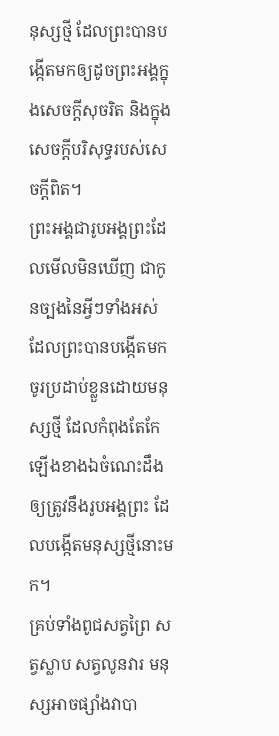នុស្សថ្មី ដែលព្រះបានបង្កើតមកឲ្យដូចព្រះអង្គក្នុងសេចក្តីសុចរិត និងក្នុងសេចក្តីបរិសុទ្ធរបស់សេចក្តីពិត។
ព្រះអង្គជារូបអង្គព្រះដែលមើលមិនឃើញ ជាកូនច្បងនៃអ្វីៗទាំងអស់ ដែលព្រះបានបង្កើតមក
ចូរប្រដាប់ខ្លួនដោយមនុស្សថ្មី ដែលកំពុងតែកែឡើងខាងឯចំណេះដឹង ឲ្យត្រូវនឹងរូបអង្គព្រះ ដែលបង្កើតមនុស្សថ្មីនោះមក។
គ្រប់ទាំងពូជសត្វព្រៃ សត្វស្លាប សត្វលូនវារ មនុស្សអាចផ្សាំងវាបា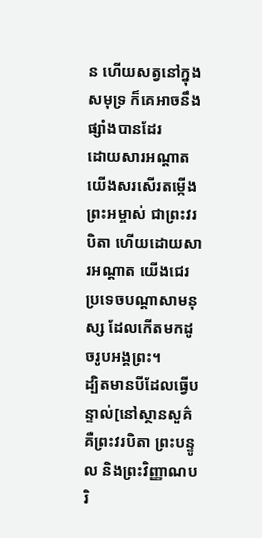ន ហើយសត្វនៅក្នុងសមុទ្រ ក៏គេអាចនឹងផ្សាំងបានដែរ
ដោយសារអណ្តាត យើងសរសើរតម្កើងព្រះអម្ចាស់ ជាព្រះវរបិតា ហើយដោយសារអណ្ដាត យើងជេរប្រទេចបណ្តាសាមនុស្ស ដែលកើតមកដូចរូបអង្គព្រះ។
ដ្បិតមានបីដែលធ្វើបន្ទាល់[នៅស្ថានសួគ៌ គឺព្រះវរបិតា ព្រះបន្ទូល និងព្រះវិញ្ញាណបរិ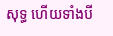សុទ្ធ ហើយទាំងបី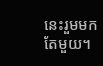នេះរួមមកតែមួយ។